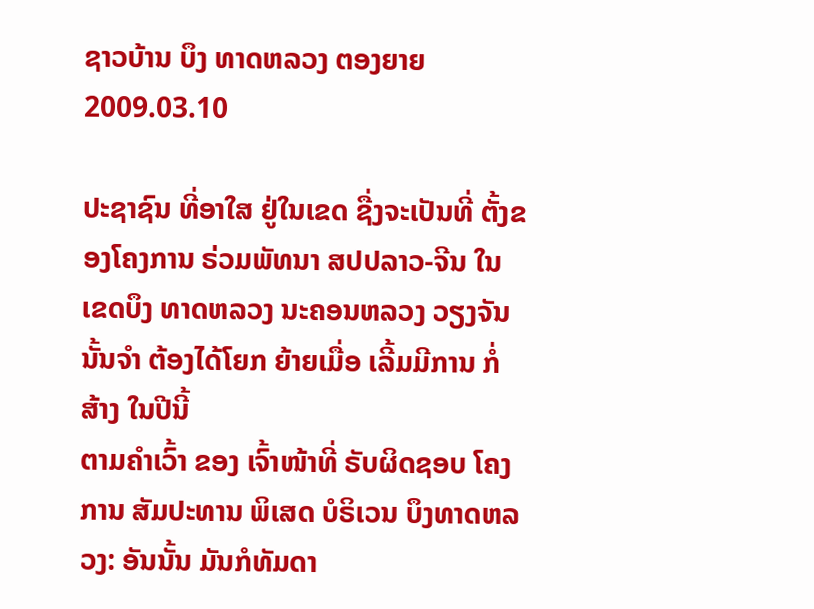ຊາວບ້ານ ບຶງ ທາດຫລວງ ຕອງຍາຍ
2009.03.10

ປະຊາຊົນ ທີ່ອາໃສ ຢູ່ໃນເຂດ ຊື່ງຈະເປັນທີ່ ຕັ້ງຂອງໂຄງການ ຣ່ວມພັທນາ ສປປລາວ-ຈີນ ໃນເຂດບຶງ ທາດຫລວງ ນະຄອນຫລວງ ວຽງຈັນນັ້ນຈຳ ຕ້ອງໄດ້ໂຍກ ຍ້າຍເມື່ອ ເລີ້ມມີການ ກໍ່ສ້າງ ໃນປີນີ້
ຕາມຄຳເວົ້າ ຂອງ ເຈົ້າໜ້າທີ່ ຣັບຜິດຊອບ ໂຄງການ ສັມປະທານ ພິເສດ ບໍຣິເວນ ບຶງທາດຫລວງ: ອັນນັ້ນ ມັນກໍທັມດາ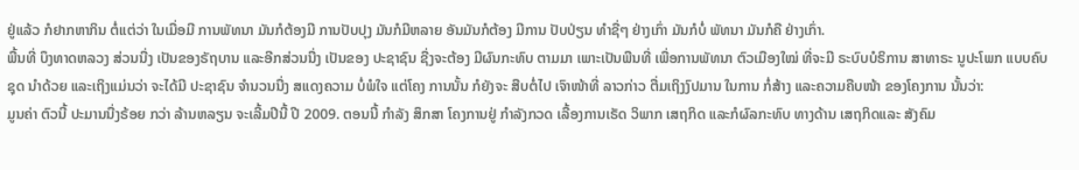ຢູ່ແລ້ວ ກໍຢາກຫາກິນ ຕໍ່ແຕ່ວ່າ ໃນເມື່ອມີ ການພັທນາ ມັນກໍຕ້ອງມີ ການປັບປຸງ ມັນກໍມີຫລາຍ ອັນມັນກໍຕ້ອງ ມີການ ປັບປ່ຽນ ທຳຊື່ໆ ຢ່າງເກົ່າ ມັນກໍບໍ່ ພັທນາ ມັນກໍຄື ຢ່າງເກົ່າ.
ພື້ນທີ່ ບຶງທາດຫລວງ ສ່ວນນື່ງ ເປັນຂອງຣັຖບານ ແລະອີກສ່ວນນື່ງ ເປັນຂອງ ປະຊາຊົນ ຊື່ງຈະຕ້ອງ ມີຜົນກະທົບ ຕາມມາ ເພາະເປັນພືນທີ່ ເພື່ອການພັທນາ ຕົວເມືອງໃໝ່ ທີ່ຈະມີ ຣະບົບບໍຣິການ ສາທາຣະ ນູປະໂພກ ແບບຄົບຊຸດ ນຳດ້ວຍ ແລະເຖິງແມ່ນວ່າ ຈະໄດ້ມີ ປະຊາຊົນ ຈຳນວນນື່ງ ສແດງຄວາມ ບໍ່ພໍໃຈ ແຕ່ໂຄງ ການນັ້ນ ກໍຍັງຈະ ສືບຕໍ່ໄປ ເຈົາໜ້າທີ່ ລາວກ່າວ ຕື່ມເຖິງງົປມານ ໃນການ ກໍ່ສ້າງ ແລະຄວາມຄືບໜ້າ ຂອງໂຄງການ ນັ້ນວ່າ:
ມູນຄ່າ ຕົວນີ້ ປະມານນື່ງຣ້ອຍ ກວ່າ ລ້ານຫລຽນ ຈະເລີ້ມປີນີ້ ປີ 2009. ຕອນນີ້ ກຳລັງ ສຶກສາ ໂຄງການຢູ່ ກຳລັງກວດ ເລື້ອງການເຣັດ ວິພາກ ເສຖກິດ ແລະກໍຜົລກະທົບ ທາງດ້ານ ເສຖກິດແລະ ສັງຄົມ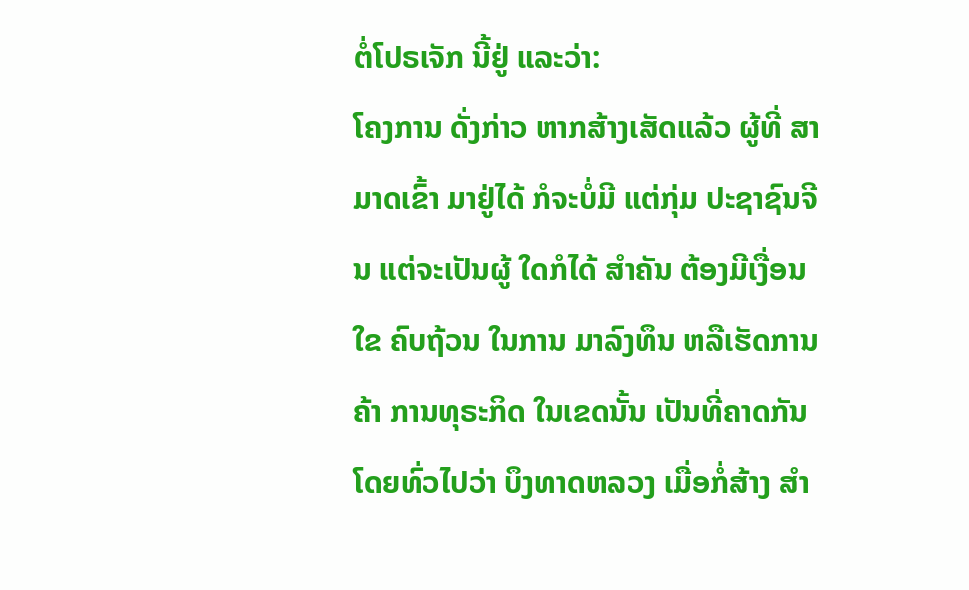ຕໍ່ໂປຣເຈັກ ນີ້ຢູ່ ແລະວ່າ:
ໂຄງການ ດັ່ງກ່າວ ຫາກສ້າງເສັດແລ້ວ ຜູ້ທີ່ ສາມາດເຂົ້າ ມາຢູ່ໄດ້ ກໍຈະບໍ່ມີ ແຕ່ກຸ່ມ ປະຊາຊົນຈີນ ແຕ່ຈະເປັນຜູ້ ໃດກໍໄດ້ ສຳຄັນ ຕ້ອງມີເງື່ອນໃຂ ຄົບຖ້ວນ ໃນການ ມາລົງທຶນ ຫລືເຮັດການຄ້າ ການທຸຣະກິດ ໃນເຂດນັ້ນ ເປັນທີ່ຄາດກັນ ໂດຍທົ່ວໄປວ່າ ບຶງທາດຫລວງ ເມື່ອກໍ່ສ້າງ ສຳ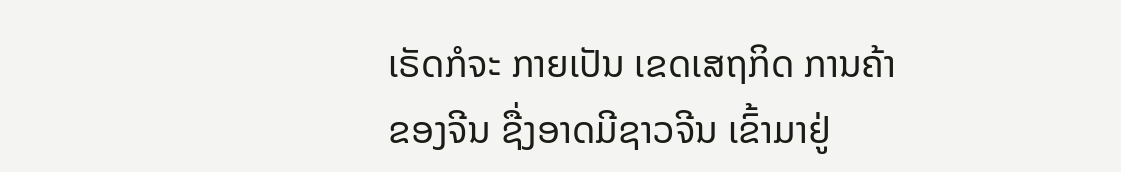ເຣັດກໍຈະ ກາຍເປັນ ເຂດເສຖກິດ ການຄ້າ ຂອງຈີນ ຊື່ງອາດມີຊາວຈີນ ເຂົ້າມາຢູ່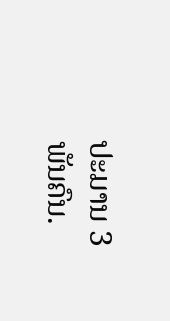ປະມານ 3 ພັນຄົນ.